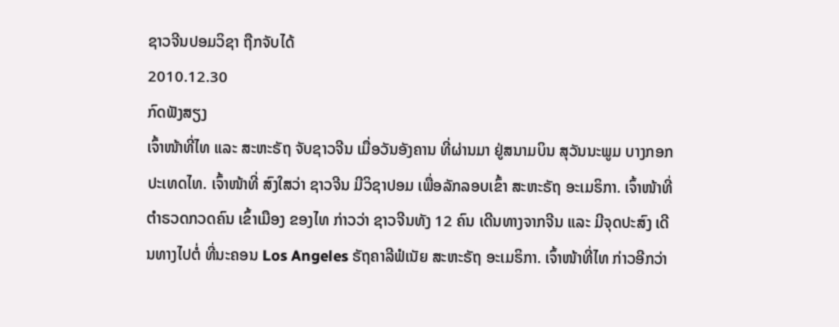ຊາວຈີນປອມວິຊາ ຖືກຈັບໄດ້
2010.12.30
ກົດຟັງສຽງ
ເຈົ້າໜ້າທີ່ໄທ ແລະ ສະຫະຣັຖ ຈັບຊາວຈີນ ເມື່ອວັນອັງຄານ ທີ່ຜ່ານມາ ຢູ່ສນາມບິນ ສຸວັນນະພູມ ບາງກອກ ປະເທດໄທ. ເຈົ້າໜ້າທີ່ ສົງໃສວ່າ ຊາວຈີນ ມີວິຊາປອມ ເພື່ອລັກລອບເຂົ້າ ສະຫະຣັຖ ອະເມຣິກາ. ເຈົ້າໜ້າທີ່ ຕຳຣວດກວດຄົນ ເຂົ້າເມືອງ ຂອງໄທ ກ່າວວ່າ ຊາວຈີນທັງ 12 ຄົນ ເດີນທາງຈາກຈີນ ແລະ ມີຈຸດປະສົງ ເດີນທາງໄປຕໍ່ ທີ່ນະຄອນ Los Angeles ຣັຖຄາລີຟໍເນັຍ ສະຫະຣັຖ ອະເມຣິກາ. ເຈົ້າໜ້າທີ່ໄທ ກ່າວອີກວ່າ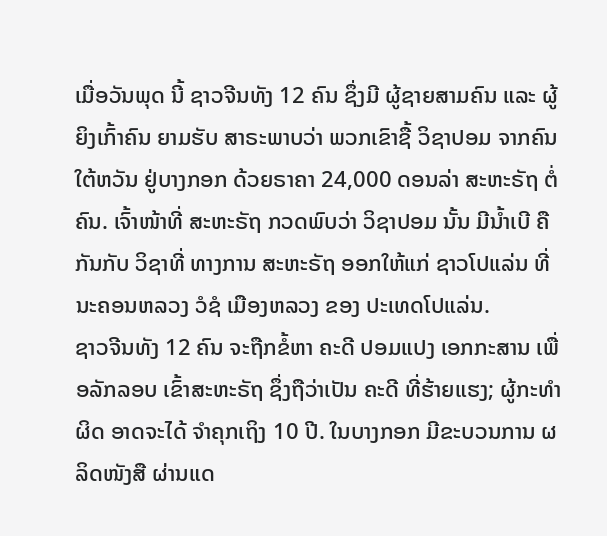ເມື່ອວັນພຸດ ນີ້ ຊາວຈີນທັງ 12 ຄົນ ຊຶ່ງມີ ຜູ້ຊາຍສາມຄົນ ແລະ ຜູ້ຍິງເກົ້າຄົນ ຍາມຮັບ ສາຣະພາບວ່າ ພວກເຂົາຊື້ ວິຊາປອມ ຈາກຄົນໃຕ້ຫວັນ ຢູ່ບາງກອກ ດ້ວຍຣາຄາ 24,000 ດອນລ່າ ສະຫະຣັຖ ຕໍ່ຄົນ. ເຈົ້າໜ້າທີ່ ສະຫະຣັຖ ກວດພົບວ່າ ວິຊາປອມ ນັ້ນ ມີນໍ້າເບີ ຄືກັນກັບ ວິຊາທີ່ ທາງການ ສະຫະຣັຖ ອອກໃຫ້ແກ່ ຊາວໂປແລ່ນ ທີ່ນະຄອນຫລວງ ວໍຊໍ ເມືອງຫລວງ ຂອງ ປະເທດໂປແລ່ນ.
ຊາວຈີນທັງ 12 ຄົນ ຈະຖືກຂໍ້ຫາ ຄະດີ ປອມແປງ ເອກກະສານ ເພື່ອລັກລອບ ເຂົ້າສະຫະຣັຖ ຊຶ່ງຖືວ່າເປັນ ຄະດີ ທີ່ຮ້າຍແຮງ; ຜູ້ກະທຳຜິດ ອາດຈະໄດ້ ຈໍາຄຸກເຖິງ 10 ປີ. ໃນບາງກອກ ມີຂະບວນການ ຜລິດໜັງສື ຜ່ານແດ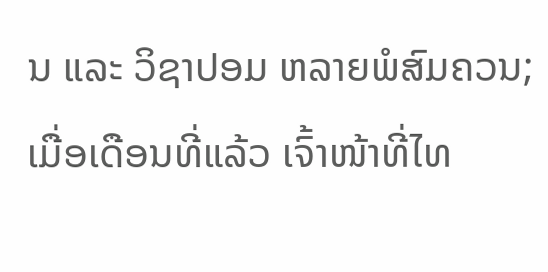ນ ແລະ ວິຊາປອມ ຫລາຍພໍສົມຄວນ; ເມື່ອເດືອນທີ່ແລ້ວ ເຈົ້າໜ້າທີ່ໄທ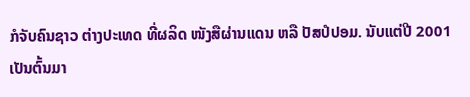ກໍຈັບຄົນຊາວ ຕ່າງປະເທດ ທີ່ຜລິດ ໜັງສືຜ່ານແດນ ຫລື ປັສປໍປອມ. ນັບແຕ່ປີ 2001 ເປັນຕົ້ນມາ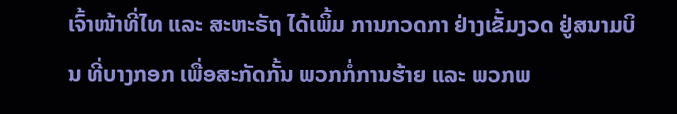ເຈົ້າໜ້າທີ່ໄທ ແລະ ສະຫະຣັຖ ໄດ້ເພິ້ມ ການກວດກາ ຢ່າງເຂັ້ມງວດ ຢູ່ສນາມບິນ ທີ່ບາງກອກ ເພື່ອສະກັດກັ້ນ ພວກກໍ່ການຮ້າຍ ແລະ ພວກພ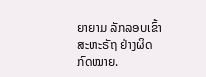ຍາຍາມ ລັກລອບເຂົ້າ ສະຫະຣັຖ ຢ່າງຜິດກົດໝາຍ.